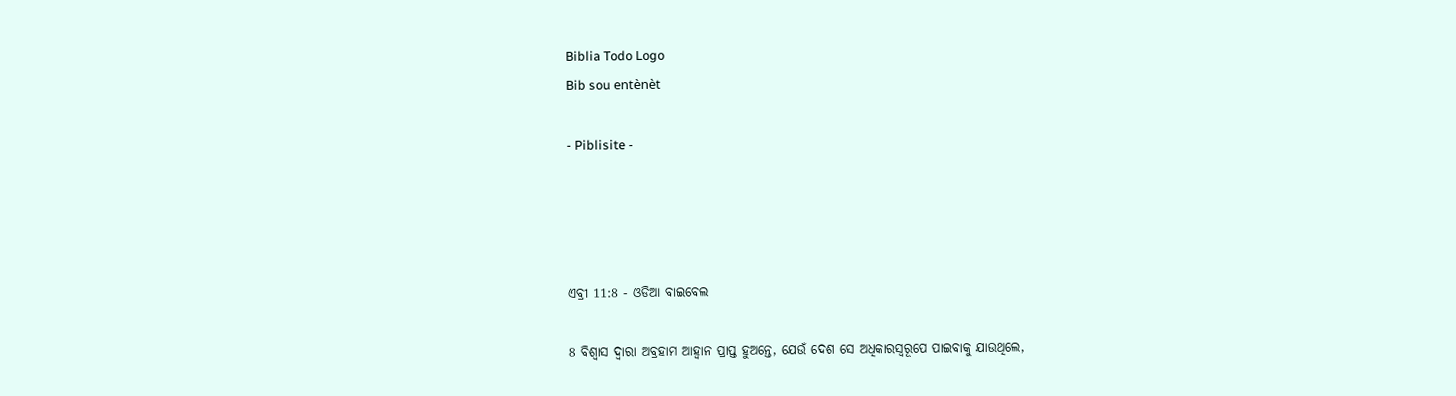Biblia Todo Logo
Bib sou entènèt

- Piblisite -




ଏବ୍ରୀ 11:8 - ଓଡିଆ ବାଇବେଲ

8 ବିଶ୍ୱାସ ଦ୍ୱାରା ଅବ୍ରହାମ ଆହ୍ୱାନ ପ୍ରାପ୍ତ ହୁଅନ୍ତେ, ଯେଉଁ ଦେଶ ସେ ଅଧିକାରସ୍ୱରୂପେ ପାଇବାକୁ ଯାଉଥିଲେ,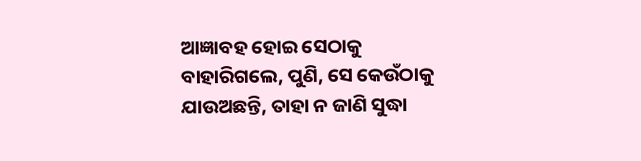ଆଜ୍ଞାବହ ହୋଇ ସେଠାକୁ ବାହାରିଗଲେ, ପୁଣି, ସେ କେଉଁଠାକୁ ଯାଉଅଛନ୍ତି, ତାହା ନ ଜାଣି ସୁଦ୍ଧା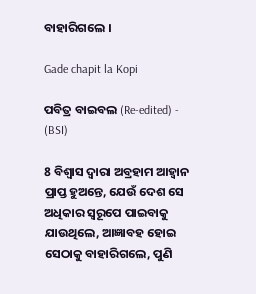ବାହାରିଗଲେ ।

Gade chapit la Kopi

ପବିତ୍ର ବାଇବଲ (Re-edited) - (BSI)

8 ବିଶ୍ଵାସ ଦ୍ଵାରା ଅବ୍ରହାମ ଆହ୍ଵାନ ପ୍ରାପ୍ତ ହୁଅନ୍ତେ, ଯେଉଁ ଦେଶ ସେ ଅଧିକାର ସ୍ଵରୂପେ ପାଇବାକୁ ଯାଉଥିଲେ, ଆଜ୍ଞାବହ ହୋଇ ସେଠାକୁ ବାହାରିଗଲେ, ପୁଣି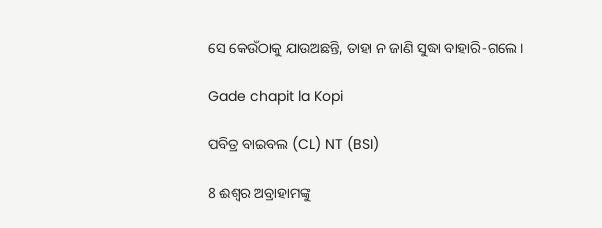ସେ କେଉଁଠାକୁ ଯାଉଅଛନ୍ତି, ତାହା ନ ଜାଣି ସୁଦ୍ଧା ବାହାରି-ଗଲେ।

Gade chapit la Kopi

ପବିତ୍ର ବାଇବଲ (CL) NT (BSI)

8 ଈଶ୍ୱର ଅବ୍ରାହାମଙ୍କୁ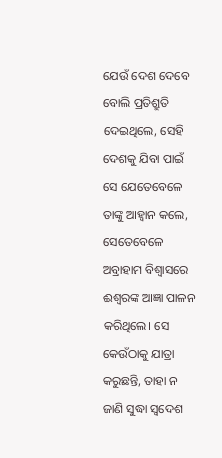ଯେଉଁ ଦେଶ ଦେବେ ବୋଲି ପ୍ରତିଶ୍ରୁତି ଦେଇଥିଲେ, ସେହି ଦେଶକୁ ଯିବା ପାଇଁ ସେ ଯେତେବେଳେ ତାଙ୍କୁ ଆହ୍ୱାନ କଲେ, ସେତେବେଳେ ଅବ୍ରାହାମ ବିଶ୍ୱାସରେ ଈଶ୍ୱରଙ୍କ ଆଜ୍ଞା ପାଳନ କରିଥିଲେ। ସେ କେଉଁଠାକୁ ଯାତ୍ରା କରୁଛନ୍ତି, ତାହା ନ ଜାଣି ସୁଦ୍ଧା ସ୍ୱଦେଶ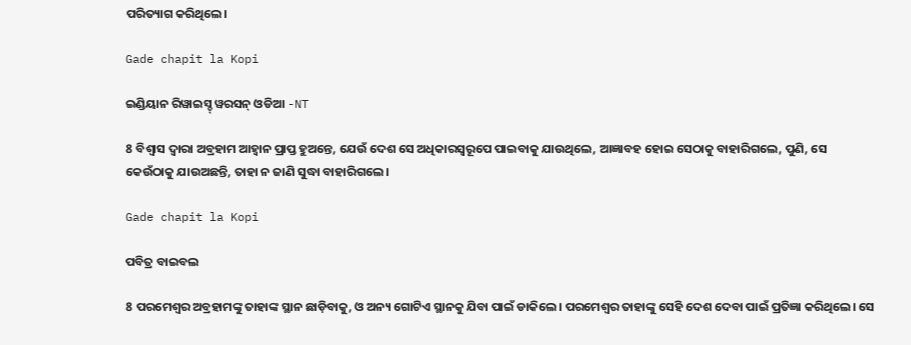ପରିତ୍ୟାଗ କରିଥିଲେ।

Gade chapit la Kopi

ଇଣ୍ଡିୟାନ ରିୱାଇସ୍ଡ୍ ୱରସନ୍ ଓଡିଆ -NT

8 ବିଶ୍ୱାସ ଦ୍ୱାରା ଅବ୍ରହାମ ଆହ୍ୱାନ ପ୍ରାପ୍ତ ହୁଅନ୍ତେ, ଯେଉଁ ଦେଶ ସେ ଅଧିକାରସ୍ୱରୂପେ ପାଇବାକୁ ଯାଉଥିଲେ, ଆଜ୍ଞାବହ ହୋଇ ସେଠାକୁ ବାହାରିଗଲେ, ପୁଣି, ସେ କେଉଁଠାକୁ ଯାଉଅଛନ୍ତି, ତାହା ନ ଜାଣି ସୁଦ୍ଧା ବାହାରିଗଲେ।

Gade chapit la Kopi

ପବିତ୍ର ବାଇବଲ

8 ପରମେଶ୍ୱର ଅବ୍ରହାମଙ୍କୁ ତାହାଙ୍କ ସ୍ଥାନ ଛାଡ଼ିବାକୁ, ଓ ଅନ୍ୟ ଗୋଟିଏ ସ୍ଥାନକୁ ଯିବା ପାଇଁ ଡାକିଲେ। ପରମେଶ୍ୱର ତାହାଙ୍କୁ ସେହି ଦେଶ ଦେବା ପାଇଁ ପ୍ରତିଜ୍ଞା କରିଥିଲେ। ସେ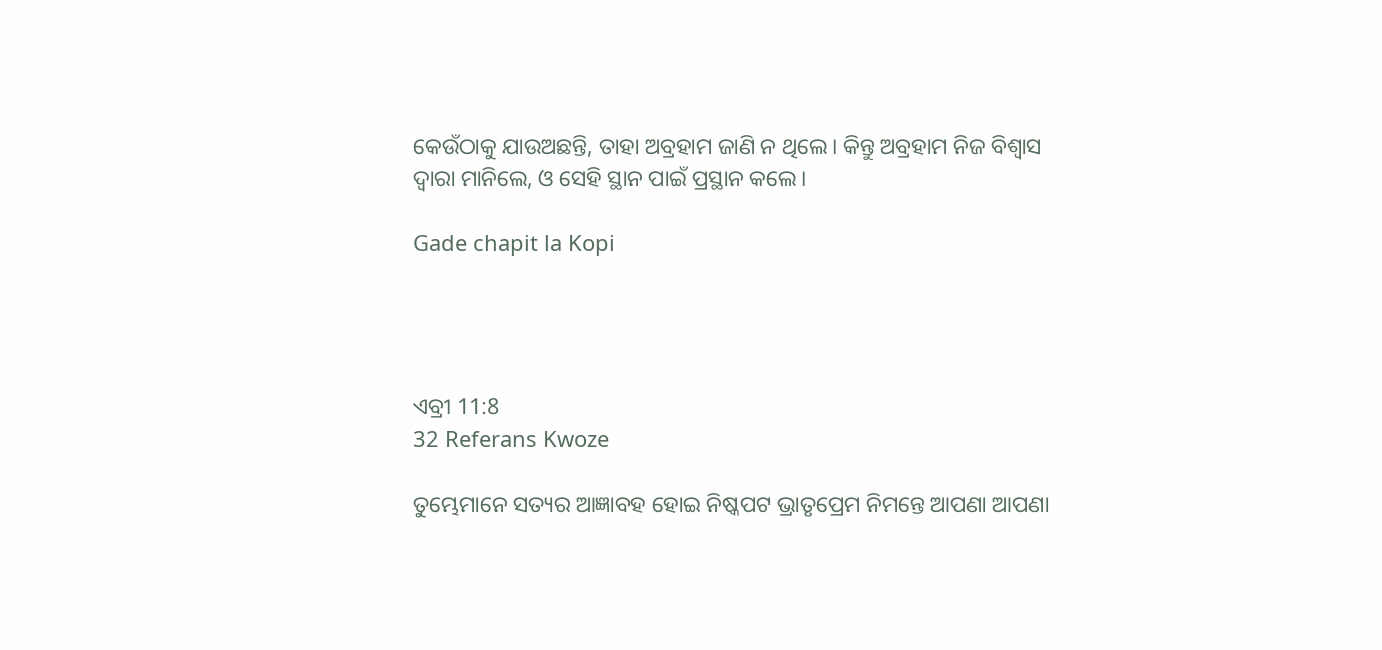କେଉଁଠାକୁ ଯାଉଅଛନ୍ତି, ତାହା ଅବ୍ରହାମ ଜାଣି ନ ଥିଲେ। କିନ୍ତୁ ଅବ୍ରହାମ ନିଜ ବିଶ୍ୱାସ ଦ୍ୱାରା ମାନିଲେ, ଓ ସେହି ସ୍ଥାନ ପାଇଁ ପ୍ରସ୍ଥାନ କଲେ।

Gade chapit la Kopi




ଏବ୍ରୀ 11:8
32 Referans Kwoze

ତୁମ୍ଭେମାନେ ସତ୍ୟର ଆଜ୍ଞାବହ ହୋଇ ନିଷ୍କପଟ ଭ୍ରାତୃପ୍ରେମ ନିମନ୍ତେ ଆପଣା ଆପଣା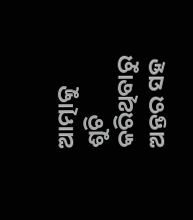ଆତ୍ମାକୁ ଶୁଚି କରିଥିବାରୁ ଅନ୍ତର ସହ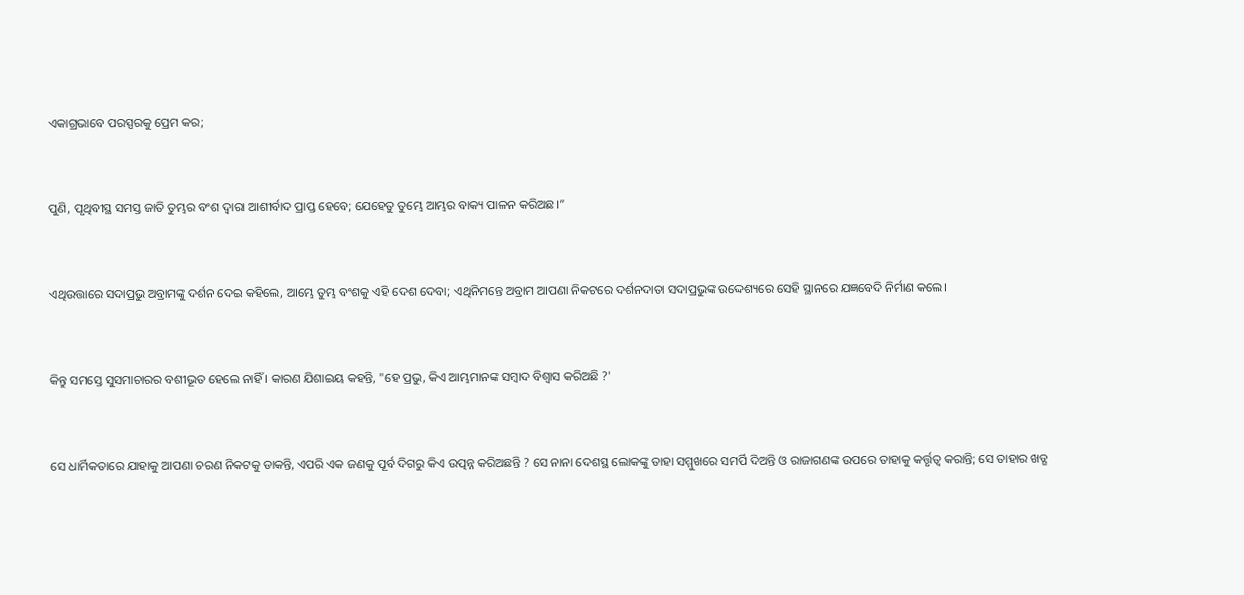ଏକାଗ୍ରଭାବେ ପରସ୍ପରକୁ ପ୍ରେମ କର;


ପୁଣି, ପୃଥିବୀସ୍ଥ ସମସ୍ତ ଜାତି ତୁମ୍ଭର ବଂଶ ଦ୍ୱାରା ଆଶୀର୍ବାଦ ପ୍ରାପ୍ତ ହେବେ; ଯେହେତୁ ତୁମ୍ଭେ ଆମ୍ଭର ବାକ୍ୟ ପାଳନ କରିଅଛ।”


ଏଥିଉତ୍ତାରେ ସଦାପ୍ରଭୁ ଅବ୍ରାମଙ୍କୁ ଦର୍ଶନ ଦେଇ କହିଲେ, ଆମ୍ଭେ ତୁମ୍ଭ ବଂଶକୁ ଏହି ଦେଶ ଦେବା; ଏଥିନିମନ୍ତେ ଅବ୍ରାମ ଆପଣା ନିକଟରେ ଦର୍ଶନଦାତା ସଦାପ୍ରଭୁଙ୍କ ଉଦ୍ଦେଶ୍ୟରେ ସେହି ସ୍ଥାନରେ ଯଜ୍ଞବେଦି ନିର୍ମାଣ କଲେ।


କିନ୍ତୁ ସମସ୍ତେ ସୁସମାଚାରର ବଶୀଭୂତ ହେଲେ ନାହିଁ । କାରଣ ଯିଶାଇୟ କହନ୍ତି, "ହେ ପ୍ରଭୁ, କିଏ ଆମ୍ଭମାନଙ୍କ ସମ୍ବାଦ ବିଶ୍ୱାସ କରିଅଛି ?'


ସେ ଧାର୍ମିକତାରେ ଯାହାକୁ ଆପଣା ଚରଣ ନିକଟକୁ ଡାକନ୍ତି, ଏପରି ଏକ ଜଣକୁ ପୂର୍ବ ଦିଗରୁ କିଏ ଉତ୍ପନ୍ନ କରିଅଛନ୍ତି ? ସେ ନାନା ଦେଶସ୍ଥ ଲୋକଙ୍କୁ ତାହା ସମ୍ମୁଖରେ ସମର୍ପି ଦିଅନ୍ତି ଓ ରାଜାଗଣଙ୍କ ଉପରେ ତାହାକୁ କର୍ତ୍ତୃତ୍ୱ କରାନ୍ତି; ସେ ତାହାର ଖଡ୍ଗ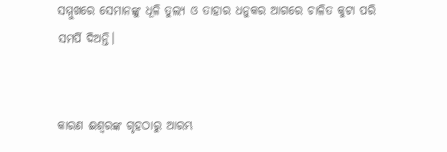ସମ୍ମୁଖରେ ସେମାନଙ୍କୁ ଧୂଳି ତୁଲ୍ୟ ଓ ତାହାର ଧନୁକର ଆଗରେ ଚାଳିତ କୁଟା ପରି ସମର୍ପି ଦିଅନ୍ତି।


କାରଣ ଈଶ୍ୱରଙ୍କ ଗୃହଠାରୁ ଆରମ୍ଭ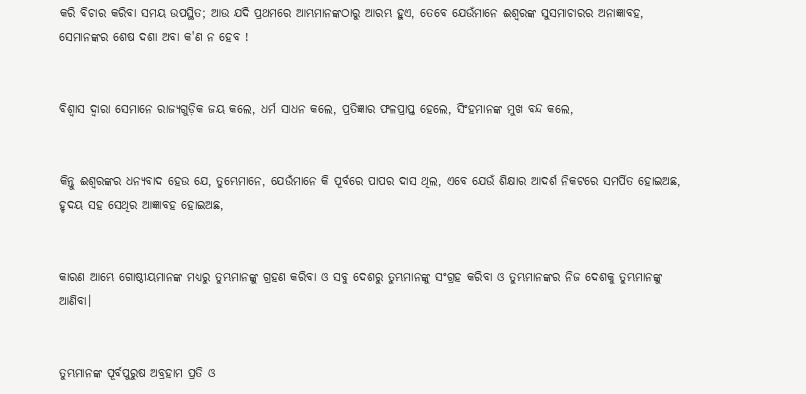କରି ବିଚାର କରିବା ସମୟ ଉପସ୍ଥିତ; ଆଉ ଯଦି ପ୍ରଥମରେ ଆମ୍ଭମାନଙ୍କଠାରୁ ଆରମ୍ଭ ହୁଏ, ତେବେ ଯେଉଁମାନେ ଈଶ୍ୱରଙ୍କ ସୁସମାଚାରର ଅନାଜ୍ଞାବହ, ସେମାନଙ୍କର ଶେଷ ଦଶା ଅବା କ'ଣ ନ ହେବ !


ବିଶ୍ୱାସ ଦ୍ୱାରା ସେମାନେ ରାଜ୍ୟଗୁଡ଼ିକ ଜୟ କଲେ, ଧର୍ମ ସାଧନ କଲେ, ପ୍ରତିଜ୍ଞାର ଫଳପ୍ରାପ୍ତ ହେଲେ, ସିଂହମାନଙ୍କ ମୁଖ ବନ୍ଦ କଲେ,


କିନ୍ତୁ ଈଶ୍ୱରଙ୍କର ଧନ୍ୟବାଦ ହେଉ ଯେ, ତୁମ୍ଭେମାନେ, ଯେଉଁମାନେ କି ପୂର୍ବରେ ପାପର ଦାସ ଥିଲ, ଏବେ ଯେଉଁ ଶିକ୍ଷାର ଆଦର୍ଶ ନିକଟରେ ସମର୍ପିତ ହୋଇଅଛ, ହୃଦୟ ସହ ସେଥିର ଆଜ୍ଞାବହ ହୋଇଅଛ,


କାରଣ ଆମ୍ଭେ ଗୋଷ୍ଠୀୟମାନଙ୍କ ମଧ୍ୟରୁ ତୁମ୍ଭମାନଙ୍କୁ ଗ୍ରହଣ କରିବା ଓ ସବୁ ଦେଶରୁ ତୁମ୍ଭମାନଙ୍କୁ ସଂଗ୍ରହ କରିବା ଓ ତୁମ୍ଭମାନଙ୍କର ନିଜ ଦେଶକୁ ତୁମ୍ଭମାନଙ୍କୁ ଆଣିବା।


ତୁମ୍ଭମାନଙ୍କ ପୂର୍ବପୁରୁଷ ଅବ୍ରହାମ ପ୍ରତି ଓ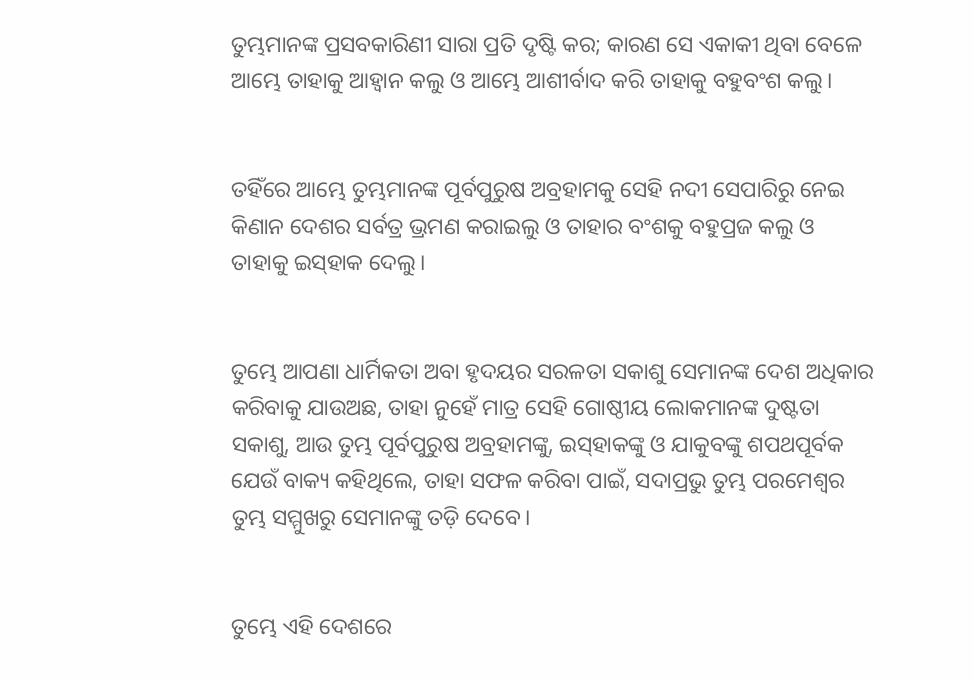ତୁମ୍ଭମାନଙ୍କ ପ୍ରସବକାରିଣୀ ସାରା ପ୍ରତି ଦୃଷ୍ଟି କର; କାରଣ ସେ ଏକାକୀ ଥିବା ବେଳେ ଆମ୍ଭେ ତାହାକୁ ଆହ୍ୱାନ କଲୁ ଓ ଆମ୍ଭେ ଆଶୀର୍ବାଦ କରି ତାହାକୁ ବହୁବଂଶ କଲୁ।


ତହିଁରେ ଆମ୍ଭେ ତୁମ୍ଭମାନଙ୍କ ପୂର୍ବପୁରୁଷ ଅବ୍ରହାମକୁ ସେହି ନଦୀ ସେପାରିରୁ ନେଇ କିଣାନ ଦେଶର ସର୍ବତ୍ର ଭ୍ରମଣ କରାଇଲୁ ଓ ତାହାର ବଂଶକୁ ବହୁପ୍ରଜ କଲୁ ଓ ତାହାକୁ ଇସ୍‍ହାକ ଦେଲୁ।


ତୁମ୍ଭେ ଆପଣା ଧାର୍ମିକତା ଅବା ହୃଦୟର ସରଳତା ସକାଶୁ ସେମାନଙ୍କ ଦେଶ ଅଧିକାର କରିବାକୁ ଯାଉଅଛ, ତାହା ନୁହେଁ ମାତ୍ର ସେହି ଗୋଷ୍ଠୀୟ ଲୋକମାନଙ୍କ ଦୁଷ୍ଟତା ସକାଶୁ, ଆଉ ତୁମ୍ଭ ପୂର୍ବପୁରୁଷ ଅବ୍ରହାମଙ୍କୁ, ଇସ୍‍ହାକଙ୍କୁ ଓ ଯାକୁବଙ୍କୁ ଶପଥପୂର୍ବକ ଯେଉଁ ବାକ୍ୟ କହିଥିଲେ, ତାହା ସଫଳ କରିବା ପାଇଁ, ସଦାପ୍ରଭୁ ତୁମ୍ଭ ପରମେଶ୍ୱର ତୁମ୍ଭ ସମ୍ମୁଖରୁ ସେମାନଙ୍କୁ ତଡ଼ି ଦେବେ।


ତୁମ୍ଭେ ଏହି ଦେଶରେ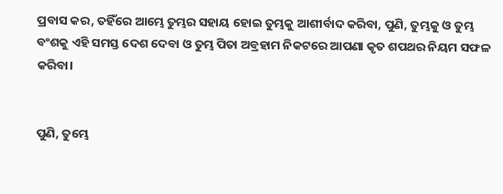ପ୍ରବାସ କର, ତହିଁରେ ଆମ୍ଭେ ତୁମ୍ଭର ସହାୟ ହୋଇ ତୁମ୍ଭକୁ ଆଶୀର୍ବାଦ କରିବା, ପୁଣି, ତୁମ୍ଭକୁ ଓ ତୁମ୍ଭ ବଂଶକୁ ଏହି ସମସ୍ତ ଦେଶ ଦେବା ଓ ତୁମ୍ଭ ପିତା ଅବ୍ରହାମ ନିକଟରେ ଆପଣା କୃତ ଶପଥର ନିୟମ ସଫଳ କରିବା।


ପୁଣି, ତୁମ୍ଭେ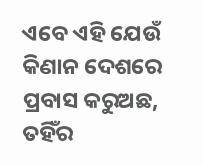ଏବେ ଏହି ଯେଉଁ କିଣାନ ଦେଶରେ ପ୍ରବାସ କରୁଅଛ, ତହିଁର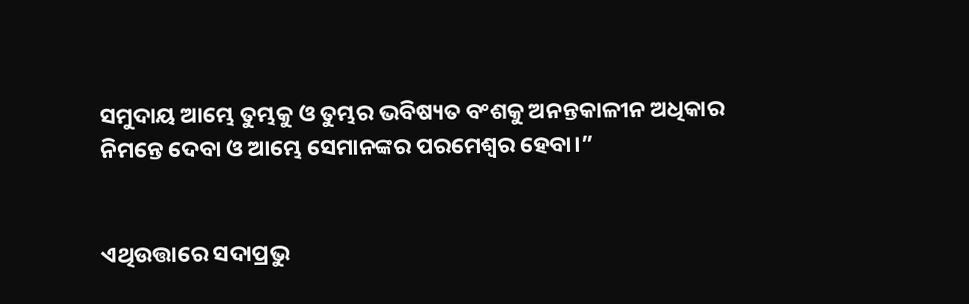ସମୁଦାୟ ଆମ୍ଭେ ତୁମ୍ଭକୁ ଓ ତୁମ୍ଭର ଭବିଷ୍ୟତ ବଂଶକୁ ଅନନ୍ତକାଳୀନ ଅଧିକାର ନିମନ୍ତେ ଦେବା ଓ ଆମ୍ଭେ ସେମାନଙ୍କର ପରମେଶ୍ୱର ହେବା।”


ଏଥିଉତ୍ତାରେ ସଦାପ୍ରଭୁ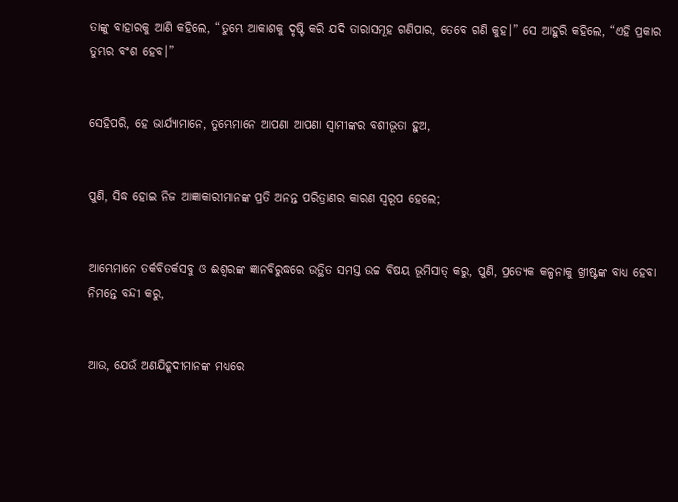ତାଙ୍କୁ ବାହାରକୁ ଆଣି କହିଲେ, “ତୁମ୍ଭେ ଆକାଶକୁ ଦୃଷ୍ଟି କରି ଯଦି ତାରାସମୂହ ଗଣିପାର, ତେବେ ଗଣି କୁହ।” ସେ ଆହୁରି କହିଲେ, “ଏହି ପ୍ରକାର ତୁମ୍ଭର ବଂଶ ହେବ।”


ସେହିପରି, ହେ ଭାର୍ଯ୍ୟାମାନେ, ତୁମ୍ଭେମାନେ ଆପଣା ଆପଣା ସ୍ୱାମୀଙ୍କର ବଶୀଭୂତା ହୁଅ,


ପୁଣି, ସିଦ୍ଧ ହୋଇ ନିଜ ଆଜ୍ଞାକାରୀମାନଙ୍କ ପ୍ରତି ଅନନ୍ତ ପରିତ୍ରାଣର କାରଣ ସ୍ୱରୂପ ହେଲେ;


ଆମ୍ଭେମାନେ ତର୍କବିତର୍କସବୁ ଓ ଈଶ୍ୱରଙ୍କ ଜ୍ଞାନବିରୁଦ୍ଧରେ ଉତ୍ଥିତ ସମସ୍ତ ଉଚ୍ଚ ବିଷୟ ଭୂମିସାତ୍‍ କରୁ, ପୁଣି, ପ୍ରତ୍ୟେକ କଳ୍ପନାକୁ ଖ୍ରୀଷ୍ଟଙ୍କ ବାଧ୍ୟ ହେବା ନିମନ୍ତେ ବନ୍ଦୀ କରୁ,


ଆଉ, ଯେଉଁ ଅଣଯିହୂଦୀମାନଙ୍କ ମଧ୍ୟରେ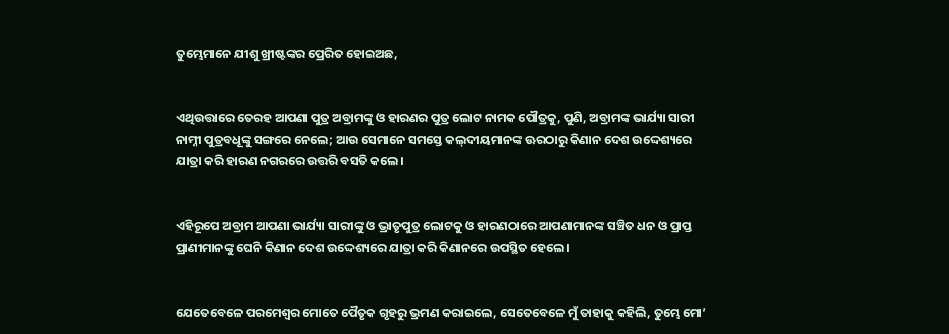ତୁମ୍ଭେମାନେ ଯୀଶୁ ଖ୍ରୀଷ୍ଟଙ୍କର ପ୍ରେରିତ ହୋଇଅଛ,


ଏଥିଉତ୍ତାରେ ତେରହ ଆପଣା ପୁତ୍ର ଅବ୍ରାମଙ୍କୁ ଓ ହାରଣର ପୁତ୍ର ଲୋଟ ନାମକ ପୌତ୍ରକୁ, ପୁଣି, ଅବ୍ରାମଙ୍କ ଭାର୍ଯ୍ୟା ସାରୀ ନାମ୍ନୀ ପୁତ୍ରବଧୂଙ୍କୁ ସଙ୍ଗରେ ନେଲେ; ଆଉ ସେମାନେ ସମସ୍ତେ କଲ୍‍ଦୀୟମାନଙ୍କ ଊରଠାରୁ କିଣାନ ଦେଶ ଉଦ୍ଦେଶ୍ୟରେ ଯାତ୍ରା କରି ହାରଣ ନଗରରେ ଉତ୍ତରି ବସତି କଲେ।


ଏହିରୂପେ ଅବ୍ରାମ ଆପଣା ଭାର୍ଯ୍ୟା ସାରୀଙ୍କୁ ଓ ଭ୍ରାତୃପୁତ୍ର ଲୋଟକୁ ଓ ହାରଣଠାରେ ଆପଣାମାନଙ୍କ ସଞ୍ଚିତ ଧନ ଓ ପ୍ରାପ୍ତ ପ୍ରାଣୀମାନଙ୍କୁ ଘେନି କିଣାନ ଦେଶ ଉଦ୍ଦେଶ୍ୟରେ ଯାତ୍ରା କରି କିଣାନରେ ଉପସ୍ଥିତ ହେଲେ।


ଯେତେବେଳେ ପରମେଶ୍ୱର ମୋତେ ପୈତୃକ ଗୃହରୁ ଭ୍ରମଣ କରାଇଲେ, ସେତେବେଳେ ମୁଁ ତାହାକୁ କହିଲି, ତୁମ୍ଭେ ମୋ’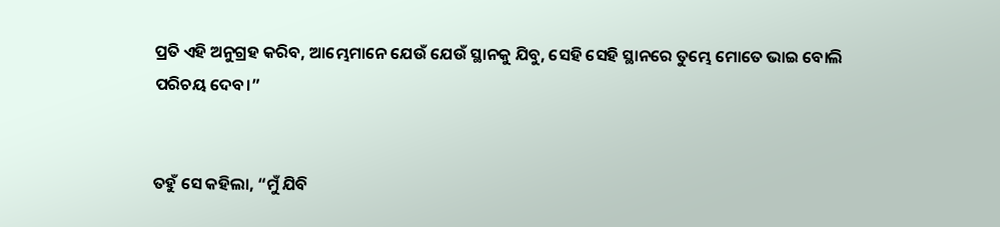ପ୍ରତି ଏହି ଅନୁଗ୍ରହ କରିବ, ଆମ୍ଭେମାନେ ଯେଉଁ ଯେଉଁ ସ୍ଥାନକୁ ଯିବୁ, ସେହି ସେହି ସ୍ଥାନରେ ତୁମ୍ଭେ ମୋତେ ଭାଇ ବୋଲି ପରିଚୟ ଦେବ।”


ତହୁଁ ସେ କହିଲା, “ମୁଁ ଯିବି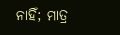ନାହିଁ; ମାତ୍ର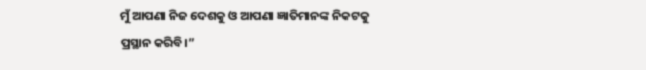ମୁଁ ଆପଣା ନିଜ ଦେଶକୁ ଓ ଆପଣା ଜ୍ଞାତିମାନଙ୍କ ନିକଟକୁ ପ୍ରସ୍ଥାନ କରିବି।”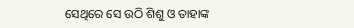ସେଥିରେ ସେ ଉଠି ଶିଶୁ ଓ ତାହାଙ୍କ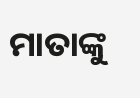ମାତାଙ୍କୁ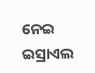ନେଇ ଇସ୍ରାଏଲ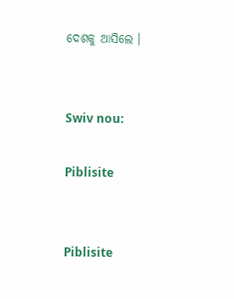ଦେଶକୁ ଆସିଲେ ।


Swiv nou:

Piblisite


Piblisite